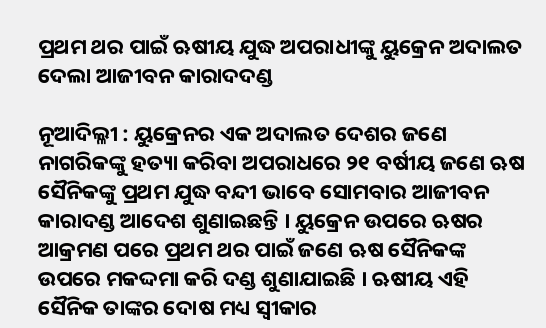ପ୍ରଥମ ଥର ପାଇଁ ଋଷୀୟ ଯୁଦ୍ଧ ଅପରାଧୀଙ୍କୁ ୟୁକ୍ରେନ ଅଦାଲତ ଦେଲା ଆଜୀବନ କାରାଦଦଣ୍ଡ

ନୂଆଦିଲ୍ଳୀ : ୟୁକ୍ରେନର ଏକ ଅଦାଲତ ଦେଶର ଜଣେ ନାଗରିକଙ୍କୁ ହତ୍ୟା କରିବା ଅପରାଧରେ ୨୧ ବର୍ଷୀୟ ଜଣେ ଋଷ ସୈନିକଙ୍କୁ ପ୍ରଥମ ଯୁଦ୍ଧ ବନ୍ଦୀ ଭାବେ ସୋମବାର ଆଜୀବନ କାରାଦଣ୍ଡ ଆଦେଶ ଶୁଣାଇଛନ୍ତି । ୟୁକ୍ରେନ ଉପରେ ଋଷର ଆକ୍ରମଣ ପରେ ପ୍ରଥମ ଥର ପାଇଁ ଜଣେ ଋଷ ସୈନିକଙ୍କ ଉପରେ ମକଦ୍ଦମା କରି ଦଣ୍ଡ ଶୁଣାଯାଇଛି । ଋଷୀୟ ଏହି ସୈନିକ ତାଙ୍କର ଦୋଷ ମଧ୍ୟ ସ୍ୱୀକାର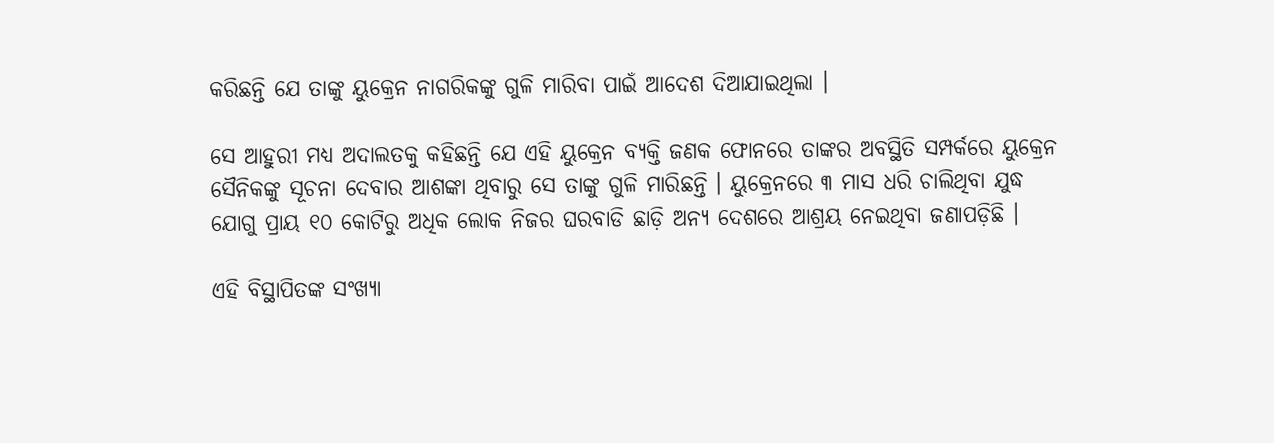କରିଛନ୍ତି ଯେ ତାଙ୍କୁ ୟୁକ୍ରେନ ନାଗରିକଙ୍କୁ ଗୁଳି ମାରିବା ପାଇଁ ଆଦେଶ ଦିଆଯାଇଥିଲା ।

ସେ ଆହୁରୀ ମଧ୍ୟ ଅଦାଲତକୁ କହିଛନ୍ତି ଯେ ଏହି ୟୁକ୍ରେନ ବ୍ୟକ୍ତି ଜଣକ ଫୋନରେ ତାଙ୍କର ଅବସ୍ଥିତି ସମ୍ପର୍କରେ ୟୁକ୍ରେନ ସୈନିକଙ୍କୁ ସୂଚନା ଦେବାର ଆଶଙ୍କା ଥିବାରୁ ସେ ତାଙ୍କୁ ଗୁଳି ମାରିଛନ୍ତି । ୟୁକ୍ରେନରେ ୩ ମାସ ଧରି ଚାଲିଥିବା ଯୁଦ୍ଧ ଯୋଗୁ ପ୍ରାୟ ୧୦ କୋଟିରୁ ଅଧିକ ଲୋକ ନିଜର ଘରବାଡି ଛାଡ଼ି ଅନ୍ୟ ଦେଶରେ ଆଶ୍ରୟ ନେଇଥିବା ଜଣାପଡ଼ିଛି ।

ଏହି ବିସ୍ଥାପିତଙ୍କ ସଂଖ୍ୟା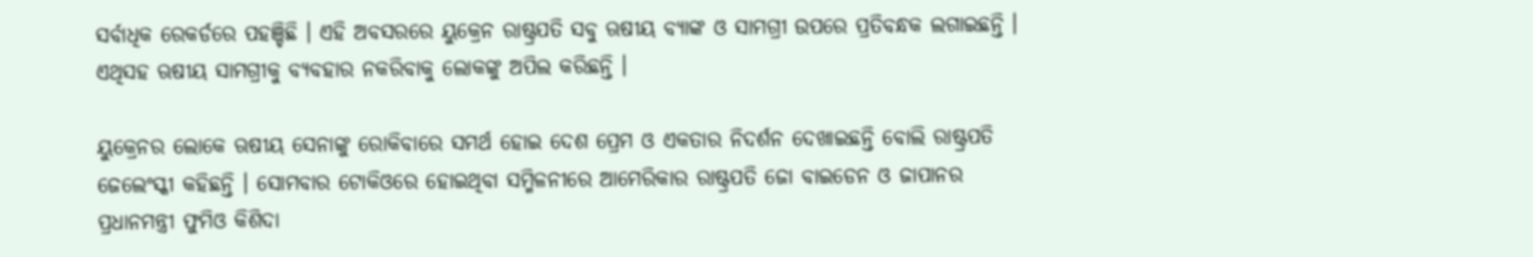ସର୍ବାଧିକ ରେକର୍ଡରେ ପହଞ୍ଚିଛି । ଏହି ଅବସରରେ ୟୁକ୍ରେନ ରାଷ୍ଟ୍ରପତି ସବୁ ଋଷୀୟ ବ୍ୟାଙ୍କ ଓ ସାମଗ୍ରୀ ଉପରେ ପ୍ରତିବନ୍ଧକ ଲଗାଇଛନ୍ତି । ଏଥିସହ ଋଷୀୟ ସାମଗ୍ରୀକୁ ବ୍ୟବହାର ନକରିବାକୁ ଲୋକଙ୍କୁ ଅପିଲ କରିଛନ୍ତି ।

ୟୁକ୍ରେନର ଲୋକେ ଋଷୀୟ ସେନାଙ୍କୁ ରୋକିବାରେ ସମର୍ଥ ହୋଇ ଦେଶ ପ୍ରେମ ଓ ଏକତାର ନିଦର୍ଶନ ଦେଖାଇଛନ୍ତି ବୋଲି ରାଷ୍ଟ୍ରପତି ଜେଲେଂସ୍କୀ କହିଛନ୍ତି । ସୋମବାର ଟୋକିଓରେ ହୋଇଥିବା ସମ୍ମିଳନୀରେ ଆମେରିକାର ରାଷ୍ଟ୍ରପତି ଜୋ ବାଇଡେନ ଓ ଜାପାନର ପ୍ରଧାନମନ୍ତ୍ରୀ ଫୁମିଓ କିଶିଦା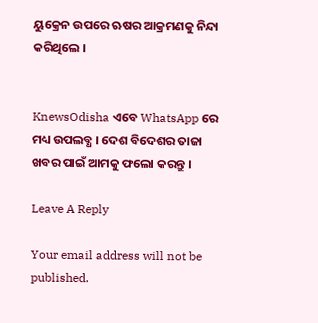ୟୁକ୍ରେନ ଉପରେ ଋଷର ଆକ୍ରମଣକୁ ନିନ୍ଦା କରିଥିଲେ ।


KnewsOdisha ଏବେ WhatsApp ରେ ମଧ୍ୟ ଉପଲବ୍ଧ । ଦେଶ ବିଦେଶର ତାଜା ଖବର ପାଇଁ ଆମକୁ ଫଲୋ କରନ୍ତୁ ।

Leave A Reply

Your email address will not be published.